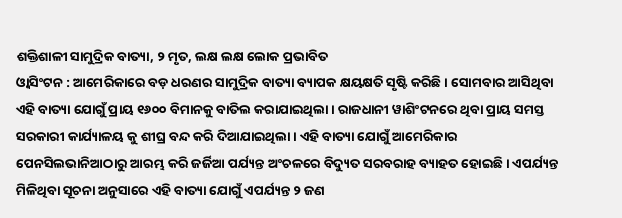ଶକ୍ତିଶାଳୀ ସାମୁଦ୍ରିକ ବାତ୍ୟା, ୨ ମୃତ, ଲକ୍ଷ ଲକ୍ଷ ଲୋକ ପ୍ରଭାବିତ
ଓ୍ବାସିଂଟନ : ଆମେରିକାରେ ବଡ଼ ଧରଣର ସାମୁଦ୍ରିକ ବାତ୍ୟା ବ୍ୟାପକ କ୍ଷୟକ୍ଷତି ସୃଷ୍ଟି କରିଛି । ସୋମବାର ଆସିଥିବା ଏହି ବାତ୍ୟା ଯୋଗୁଁ ପ୍ରାୟ ୧୬୦୦ ବିମାନକୁ ବାତିଲ କରାଯାଇଥିଲା । ରାଜଧାନୀ ୱାଶିଂଟନରେ ଥିବା ପ୍ରାୟ ସମସ୍ତ ସରକାରୀ କାର୍ଯ୍ୟାଳୟ କୁ ଶୀଘ୍ର ବନ୍ଦ କରି ଦିଆଯାଇଥିଲା । ଏହି ବାତ୍ୟା ଯୋଗୁଁ ଆମେରିକାର ପେନସିଲଭାନିଆଠାରୁ ଆରମ୍ଭ କରି ଜର୍ଜିଆ ପର୍ଯ୍ୟନ୍ତ ଅଂଚଳରେ ବିଦ୍ୟୁତ ସରବରାହ ବ୍ୟାହତ ହୋଇଛି । ଏପର୍ଯ୍ୟନ୍ତ ମିଳିଥିବା ସୂଚନା ଅନୁସାରେ ଏହି ବାତ୍ୟା ଯୋଗୁଁ ଏପର୍ଯ୍ୟନ୍ତ ୨ ଜଣ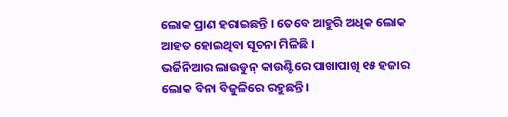ଲୋକ ପ୍ରାଣ ହରାଇଛନ୍ତି । ତେବେ ଆହୁରି ଅଧିକ ଲୋକ ଆହତ ହୋଇଥିବା ସୂଚନା ମିଳିଛି ।
ଭର୍ଜିନିଆର ଲାଉଡୁନ୍ କାଉଣ୍ଟିରେ ପାଖାପାଖି ୧୫ ହଜାର ଲୋକ ବିନା ବିଜୁଳିରେ ରହୁଛନ୍ତି।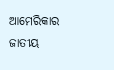ଆମେରିକାର ଜାତୀୟ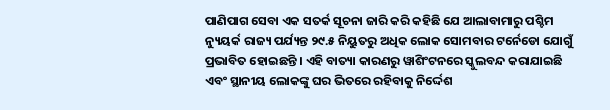ପାଣିପାଗ ସେବା ଏକ ସତର୍କ ସୂଚନା ଜାରି କରି କହିଛି ଯେ ଆଲାବାମାରୁ ପଶ୍ଚିମ ନ୍ୟୁୟର୍କ ରାଜ୍ୟ ପର୍ଯ୍ୟନ୍ତ ୨୯.୫ ନିୟୁତରୁ ଅଧିକ ଲୋକ ସୋମବାର ଟର୍ନେଡୋ ଯୋଗୁଁ ପ୍ରଭାବିତ ହୋଇଛନ୍ତି । ଏହି ବାତ୍ୟା କାରଣରୁ ୱାଶିଂଟନରେ ସ୍କୁଲବନ୍ଦ କରାଯାଇଛି ଏବଂ ସ୍ଥାନୀୟ ଲୋକଙ୍କୁ ଘର ଭିତରେ ରହିବାକୁ ନିର୍ଦ୍ଦେଶ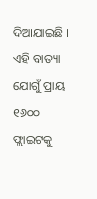ଦିଆଯାଇଛି ।
ଏହି ବାତ୍ୟା ଯୋଗୁଁ ପ୍ରାୟ ୧୬୦୦ ଫ୍ଲାଇଟକୁ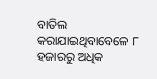ବାତିଲ କରାଯାଇଥିବାବେଳେ ୮ ହଜାରରୁ ଅଧିକ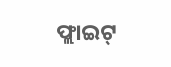ଫ୍ଲାଇଟ୍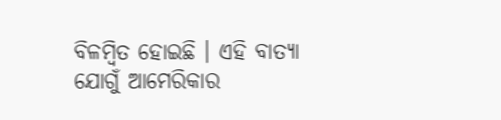ବିଳମ୍ବିତ ହୋଇଛି । ଏହି ବାତ୍ୟା ଯୋଗୁଁ ଆମେରିକାର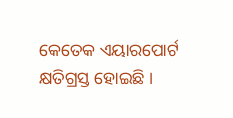କେତେକ ଏୟାରପୋର୍ଟ କ୍ଷତିଗ୍ରସ୍ତ ହୋଇଛି ।